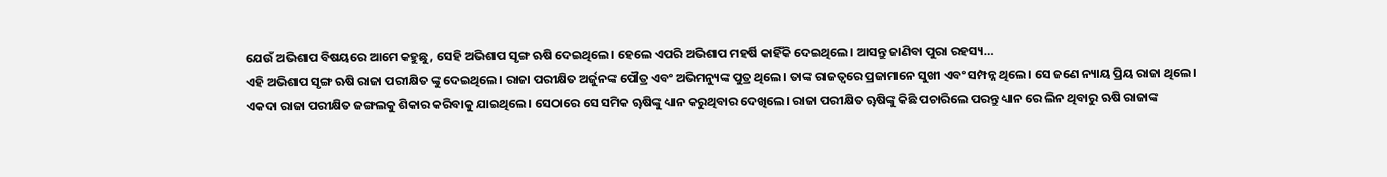ଯେଉଁ ଅଭିଶାପ ବିଷୟରେ ଆମେ କହୁଛୁ, ସେହି ଅଭିଶାପ ସୃଙ୍ଗ ଋଷି ଦେଇଥିଲେ। ହେଲେ ଏପରି ଅଭିଶାପ ମହର୍ଷି କାହିଁକି ଦେଇଥିଲେ। ଆସନ୍ତୁ ଜାଣିବା ପୁରା ରହସ୍ୟ…
ଏହି ଅଭିଶାପ ସୃଙ୍ଗ ଋଷି ରାଜା ପରୀକ୍ଷିତ ଙ୍କୁ ଦେଇଥିଲେ। ରାଜା ପରୀକ୍ଷିତ ଅର୍ଜୁନଙ୍କ ପୌତ୍ର ଏବଂ ଅଭିମନ୍ୟୁଙ୍କ ପୁତ୍ର ଥିଲେ। ତାଙ୍କ ରାଜତ୍ବରେ ପ୍ରଜାମାନେ ସୁଖୀ ଏବଂ ସମ୍ପନ୍ନ ଥିଲେ। ସେ ଜଣେ ନ୍ୟାୟ ପ୍ରିୟ ରାଜା ଥିଲେ।
ଏକଦା ରାଜା ପରୀକ୍ଷିତ ଜଙ୍ଗଲକୁ ଶିକାର କରିବାକୁ ଯାଇଥିଲେ। ସେଠାରେ ସେ ସମିକ ୠଷିଙ୍କୁ ଧ୍ୟାନ କରୁଥିବାର ଦେଖିଲେ। ରାଜା ପରୀକ୍ଷିତ ୠଷିଙ୍କୁ କିଛି ପଚାରିଲେ ପରନ୍ତୁ ଧ୍ୟାନ ରେ ଲିନ ଥିବାରୁ ଋଷି ରାଜାଙ୍କ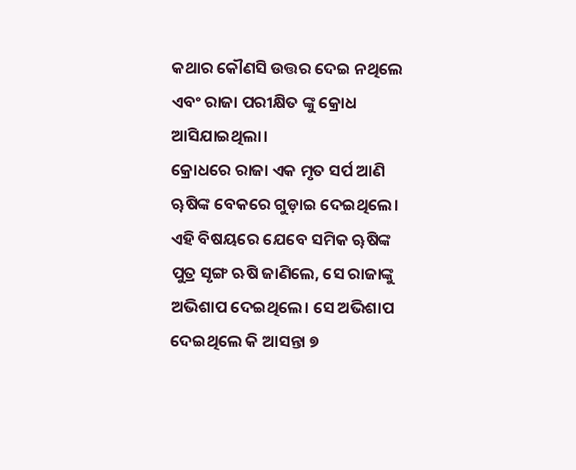କଥାର କୌଣସି ଉତ୍ତର ଦେଇ ନଥିଲେ ଏବଂ ରାଜା ପରୀକ୍ଷିତ ଙ୍କୁ କ୍ରୋଧ ଆସିଯାଇଥିଲା।
କ୍ରୋଧରେ ରାଜା ଏକ ମୃତ ସର୍ପ ଆଣି ୠଷିଙ୍କ ବେକରେ ଗୁଡ଼ାଇ ଦେଇଥିଲେ। ଏହି ବିଷୟରେ ଯେବେ ସମିକ ୠଷିଙ୍କ ପୁତ୍ର ସୃଙ୍ଗ ଋଷି ଜାଣିଲେ, ସେ ରାଜାଙ୍କୁ ଅଭିଶାପ ଦେଇଥିଲେ। ସେ ଅଭିଶାପ ଦେଇଥିଲେ କି ଆସନ୍ତା ୭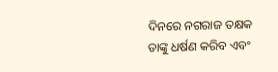ଦିନରେ ନଗରାଜ ତକ୍ଷକ ତାଙ୍କୁ ଧର୍ଷଣ କରିବ ଏବଂ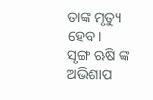ତାଙ୍କ ମୃତ୍ୟୁ ହେବ।
ସୃଙ୍ଗ ଋଷି ଙ୍କ ଅଭିଶାପ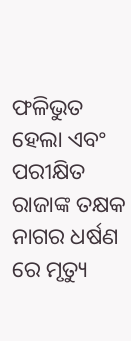ଫଳିଭୁତ ହେଲା ଏବଂ ପରୀକ୍ଷିତ ରାଜାଙ୍କ ତକ୍ଷକ ନାଗର ଧର୍ଷଣ ରେ ମୃତ୍ୟୁ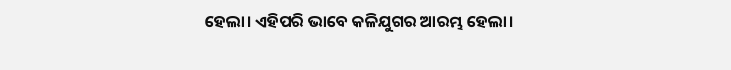ହେଲା। ଏହିପରି ଭାବେ କଳିଯୁଗର ଆରମ୍ଭ ହେଲା।